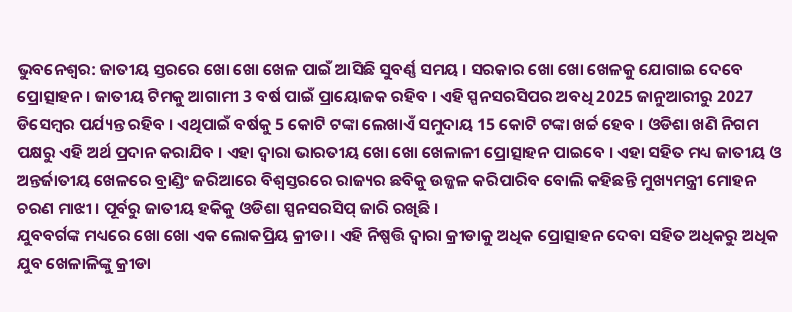ଭୁବନେଶ୍ବର: ଜାତୀୟ ସ୍ତରରେ ଖୋ ଖୋ ଖେଳ ପାଇଁ ଆସିଛି ସୁବର୍ଣ୍ଣ ସମୟ । ସରକାର ଖୋ ଖୋ ଖେଳକୁ ଯୋଗାଇ ଦେବେ ପ୍ରୋତ୍ସାହନ । ଜାତୀୟ ଟିମକୁ ଆଗାମୀ 3 ବର୍ଷ ପାଇଁ ପ୍ରାୟୋଜକ ରହିବ । ଏହି ସ୍ପନସରସିପର ଅବଧି 2025 ଜାନୁଆରୀରୁ 2027 ଡିସେମ୍ବର ପର୍ଯ୍ୟନ୍ତ ରହିବ । ଏଥିପାଇଁ ବର୍ଷକୁ 5 କୋଟି ଟଙ୍କା ଲେଖାଏଁ ସମୁଦାୟ 15 କୋଟି ଟଙ୍କା ଖର୍ଚ୍ଚ ହେବ । ଓଡିଶା ଖଣି ନିଗମ ପକ୍ଷରୁ ଏହି ଅର୍ଥ ପ୍ରଦାନ କରାଯିବ । ଏହା ଦ୍ୱାରା ଭାରତୀୟ ଖୋ ଖୋ ଖେଳାଳୀ ପ୍ରୋତ୍ସାହନ ପାଇବେ । ଏହା ସହିତ ମଧ୍ୟ ଜାତୀୟ ଓ ଅନ୍ତର୍ଜାତୀୟ ଖେଳରେ ବ୍ରାଣ୍ଡିଂ ଜରିଆରେ ବିଶ୍ୱସ୍ତରରେ ରାଜ୍ୟର ଛବିକୁ ଉଜ୍ଜଳ କରିପାରିବ ବୋଲି କହିଛନ୍ତି ମୁଖ୍ୟମନ୍ତ୍ରୀ ମୋହନ ଚରଣ ମାଝୀ । ପୂର୍ବରୁ ଜାତୀୟ ହକିକୁ ଓଡିଶା ସ୍ପନସରସିପ୍ ଜାରି ରଖିଛି ।
ଯୁବବର୍ଗଙ୍କ ମଧ୍ୟରେ ଖୋ ଖୋ ଏକ ଲୋକପ୍ରିୟ କ୍ରୀଡା । ଏହି ନିଷ୍ପତ୍ତି ଦ୍ୱାରା କ୍ରୀଡାକୁ ଅଧିକ ପ୍ରୋତ୍ସାହନ ଦେବା ସହିତ ଅଧିକରୁ ଅଧିକ ଯୁବ ଖେଳାଳିଙ୍କୁ କ୍ରୀଡା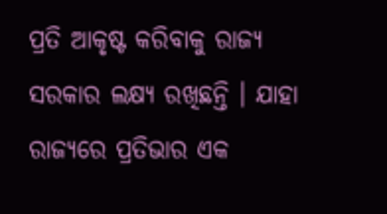ପ୍ରତି ଆକୃଷ୍ଟ କରିବାକୁ ରାଜ୍ୟ ସରକାର ଲକ୍ଷ୍ୟ ରଖିଛନ୍ତି । ଯାହା ରାଜ୍ୟରେ ପ୍ରତିଭାର ଏକ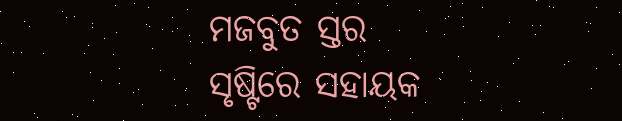ମଜବୁତ ସ୍ତର ସୃଷ୍ଟିରେ ସହାୟକ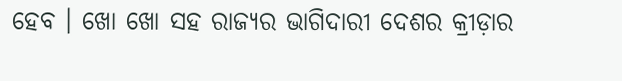ହେବ । ଖୋ ଖୋ ସହ ରାଜ୍ୟର ଭାଗିଦାରୀ ଦେଶର କ୍ରୀଡ଼ାର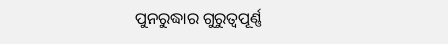ପୁନରୁଦ୍ଧାର ଗୁରୁତ୍ୱପୂର୍ଣ୍ଣ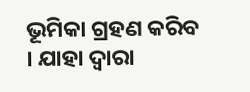ଭୂମିକା ଗ୍ରହଣ କରିବ । ଯାହା ଦ୍ୱାରା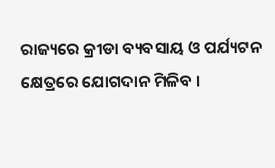ରାଜ୍ୟରେ କ୍ରୀଡା ବ୍ୟବସାୟ ଓ ପର୍ଯ୍ୟଟନ କ୍ଷେତ୍ରରେ ଯୋଗଦାନ ମିଳିବ ।